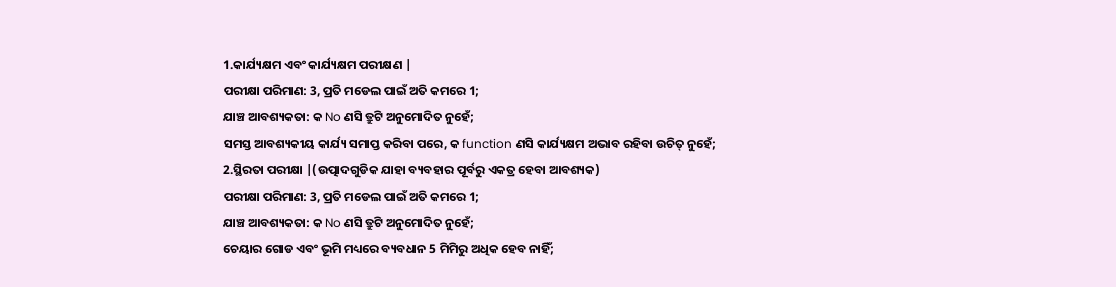1.କାର୍ଯ୍ୟକ୍ଷମ ଏବଂ କାର୍ଯ୍ୟକ୍ଷମ ପରୀକ୍ଷଣ |
ପରୀକ୍ଷା ପରିମାଣ: 3, ପ୍ରତି ମଡେଲ ପାଇଁ ଅତି କମରେ 1;
ଯାଞ୍ଚ ଆବଶ୍ୟକତା: କ No ଣସି ତ୍ରୁଟି ଅନୁମୋଦିତ ନୁହେଁ;
ସମସ୍ତ ଆବଶ୍ୟକୀୟ କାର୍ଯ୍ୟ ସମାପ୍ତ କରିବା ପରେ, କ function ଣସି କାର୍ଯ୍ୟକ୍ଷମ ଅଭାବ ରହିବା ଉଚିତ୍ ନୁହେଁ;
2.ସ୍ଥିରତା ପରୀକ୍ଷା |(ଉତ୍ପାଦଗୁଡିକ ଯାହା ବ୍ୟବହାର ପୂର୍ବରୁ ଏକତ୍ର ହେବା ଆବଶ୍ୟକ)
ପରୀକ୍ଷା ପରିମାଣ: 3, ପ୍ରତି ମଡେଲ ପାଇଁ ଅତି କମରେ 1;
ଯାଞ୍ଚ ଆବଶ୍ୟକତା: କ No ଣସି ତ୍ରୁଟି ଅନୁମୋଦିତ ନୁହେଁ;
ଚେୟାର ଗୋଡ ଏବଂ ଭୂମି ମଧ୍ୟରେ ବ୍ୟବଧାନ 5 ମିମିରୁ ଅଧିକ ହେବ ନାହିଁ;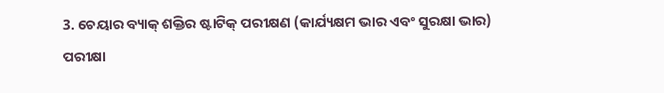3. ଚେୟାର ବ୍ୟାକ୍ ଶକ୍ତିର ଷ୍ଟାଟିକ୍ ପରୀକ୍ଷଣ (କାର୍ଯ୍ୟକ୍ଷମ ଭାର ଏବଂ ସୁରକ୍ଷା ଭାର)
ପରୀକ୍ଷା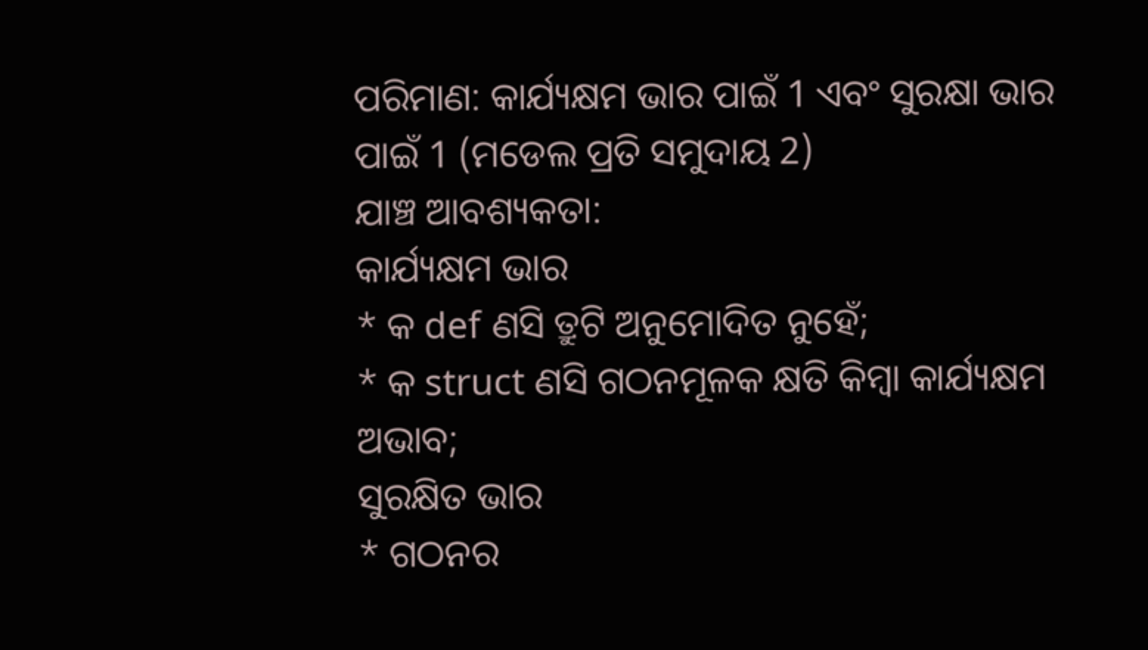ପରିମାଣ: କାର୍ଯ୍ୟକ୍ଷମ ଭାର ପାଇଁ 1 ଏବଂ ସୁରକ୍ଷା ଭାର ପାଇଁ 1 (ମଡେଲ ପ୍ରତି ସମୁଦାୟ 2)
ଯାଞ୍ଚ ଆବଶ୍ୟକତା:
କାର୍ଯ୍ୟକ୍ଷମ ଭାର
* କ def ଣସି ତ୍ରୁଟି ଅନୁମୋଦିତ ନୁହେଁ;
* କ struct ଣସି ଗଠନମୂଳକ କ୍ଷତି କିମ୍ବା କାର୍ଯ୍ୟକ୍ଷମ ଅଭାବ;
ସୁରକ୍ଷିତ ଭାର
* ଗଠନର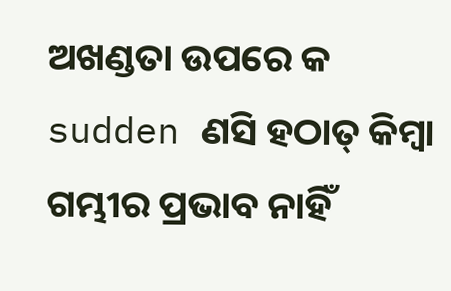ଅଖଣ୍ଡତା ଉପରେ କ sudden ଣସି ହଠାତ୍ କିମ୍ବା ଗମ୍ଭୀର ପ୍ରଭାବ ନାହିଁ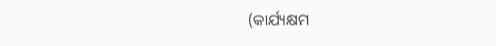(କାର୍ଯ୍ୟକ୍ଷମ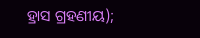ହ୍ରାସ ଗ୍ରହଣୀୟ);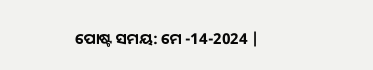ପୋଷ୍ଟ ସମୟ: ମେ -14-2024 |